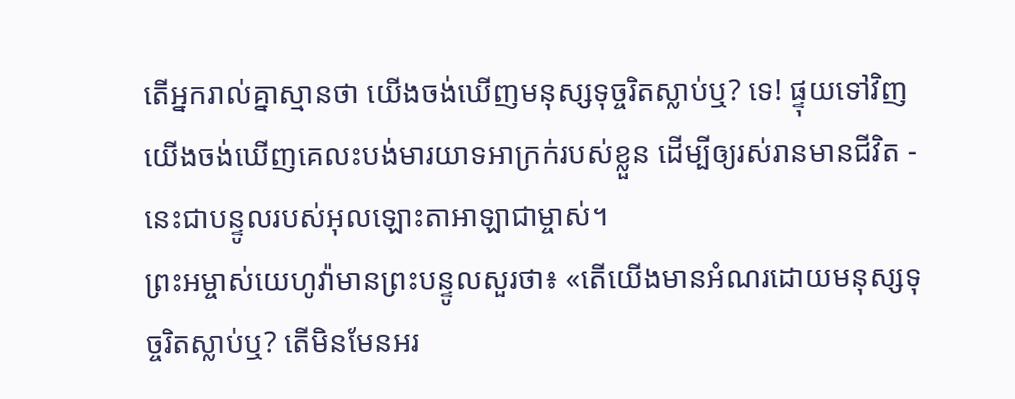តើអ្នករាល់គ្នាស្មានថា យើងចង់ឃើញមនុស្សទុច្ចរិតស្លាប់ឬ? ទេ! ផ្ទុយទៅវិញ យើងចង់ឃើញគេលះបង់មារយាទអាក្រក់របស់ខ្លួន ដើម្បីឲ្យរស់រានមានជីវិត - នេះជាបន្ទូលរបស់អុលឡោះតាអាឡាជាម្ចាស់។
ព្រះអម្ចាស់យេហូវ៉ាមានព្រះបន្ទូលសួរថា៖ «តើយើងមានអំណរដោយមនុស្សទុច្ចរិតស្លាប់ឬ? តើមិនមែនអរ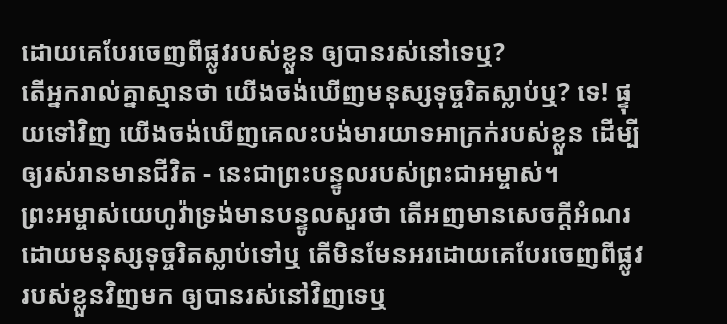ដោយគេបែរចេញពីផ្លូវរបស់ខ្លួន ឲ្យបានរស់នៅទេឬ?
តើអ្នករាល់គ្នាស្មានថា យើងចង់ឃើញមនុស្សទុច្ចរិតស្លាប់ឬ? ទេ! ផ្ទុយទៅវិញ យើងចង់ឃើញគេលះបង់មារយាទអាក្រក់របស់ខ្លួន ដើម្បីឲ្យរស់រានមានជីវិត - នេះជាព្រះបន្ទូលរបស់ព្រះជាអម្ចាស់។
ព្រះអម្ចាស់យេហូវ៉ាទ្រង់មានបន្ទូលសួរថា តើអញមានសេចក្ដីអំណរដោយមនុស្សទុច្ចរិតស្លាប់ទៅឬ តើមិនមែនអរដោយគេបែរចេញពីផ្លូវរបស់ខ្លួនវិញមក ឲ្យបានរស់នៅវិញទេឬ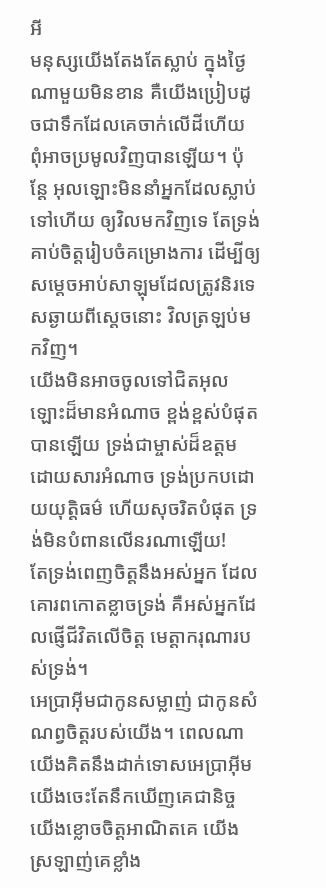អី
មនុស្សយើងតែងតែស្លាប់ ក្នុងថ្ងៃណាមួយមិនខាន គឺយើងប្រៀបដូចជាទឹកដែលគេចាក់លើដីហើយ ពុំអាចប្រមូលវិញបានឡើយ។ ប៉ុន្តែ អុលឡោះមិននាំអ្នកដែលស្លាប់ទៅហើយ ឲ្យវិលមកវិញទេ តែទ្រង់គាប់ចិត្តរៀបចំគម្រោងការ ដើម្បីឲ្យសម្តេចអាប់សាឡុមដែលត្រូវនិរទេសឆ្ងាយពីស្តេចនោះ វិលត្រឡប់មកវិញ។
យើងមិនអាចចូលទៅជិតអុលឡោះដ៏មានអំណាច ខ្ពង់ខ្ពស់បំផុតបានឡើយ ទ្រង់ជាម្ចាស់ដ៏ឧត្ដម ដោយសារអំណាច ទ្រង់ប្រកបដោយយុត្តិធម៌ ហើយសុចរិតបំផុត ទ្រង់មិនបំពានលើនរណាឡើយ!
តែទ្រង់ពេញចិត្តនឹងអស់អ្នក ដែលគោរពកោតខ្លាចទ្រង់ គឺអស់អ្នកដែលផ្ញើជីវិតលើចិត្ត មេត្តាករុណារបស់ទ្រង់។
អេប្រាអ៊ីមជាកូនសម្លាញ់ ជាកូនសំណព្វចិត្តរបស់យើង។ ពេលណាយើងគិតនឹងដាក់ទោសអេប្រាអ៊ីម យើងចេះតែនឹកឃើញគេជានិច្ច យើងខ្លោចចិត្តអាណិតគេ យើងស្រឡាញ់គេខ្លាំង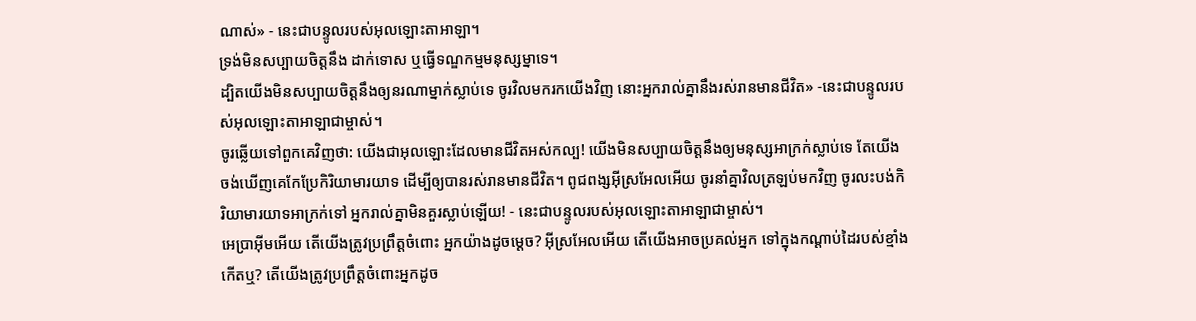ណាស់» - នេះជាបន្ទូលរបស់អុលឡោះតាអាឡា។
ទ្រង់មិនសប្បាយចិត្តនឹង ដាក់ទោស ឬធ្វើទណ្ឌកម្មមនុស្សម្នាទេ។
ដ្បិតយើងមិនសប្បាយចិត្តនឹងឲ្យនរណាម្នាក់ស្លាប់ទេ ចូរវិលមករកយើងវិញ នោះអ្នករាល់គ្នានឹងរស់រានមានជីវិត» -នេះជាបន្ទូលរបស់អុលឡោះតាអាឡាជាម្ចាស់។
ចូរឆ្លើយទៅពួកគេវិញថា: យើងជាអុលឡោះដែលមានជីវិតអស់កល្ប! យើងមិនសប្បាយចិត្តនឹងឲ្យមនុស្សអាក្រក់ស្លាប់ទេ តែយើងចង់ឃើញគេកែប្រែកិរិយាមារយាទ ដើម្បីឲ្យបានរស់រានមានជីវិត។ ពូជពង្សអ៊ីស្រអែលអើយ ចូរនាំគ្នាវិលត្រឡប់មកវិញ ចូរលះបង់កិរិយាមារយាទអាក្រក់ទៅ អ្នករាល់គ្នាមិនគួរស្លាប់ឡើយ! - នេះជាបន្ទូលរបស់អុលឡោះតាអាឡាជាម្ចាស់។
អេប្រាអ៊ីមអើយ តើយើងត្រូវប្រព្រឹត្តចំពោះ អ្នកយ៉ាងដូចម្ដេច? អ៊ីស្រអែលអើយ តើយើងអាចប្រគល់អ្នក ទៅក្នុងកណ្ដាប់ដៃរបស់ខ្មាំងកើតឬ? តើយើងត្រូវប្រព្រឹត្តចំពោះអ្នកដូច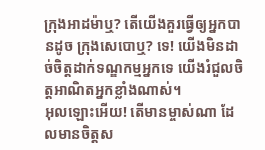ក្រុងអាដម៉ាឬ? តើយើងគួរធ្វើឲ្យអ្នកបានដូច ក្រុងសេបោឬ? ទេ! យើងមិនដាច់ចិត្តដាក់ទណ្ឌកម្មអ្នកទេ យើងរំជួលចិត្តអាណិតអ្នកខ្លាំងណាស់។
អុលឡោះអើយ! តើមានម្ចាស់ណា ដែលមានចិត្តស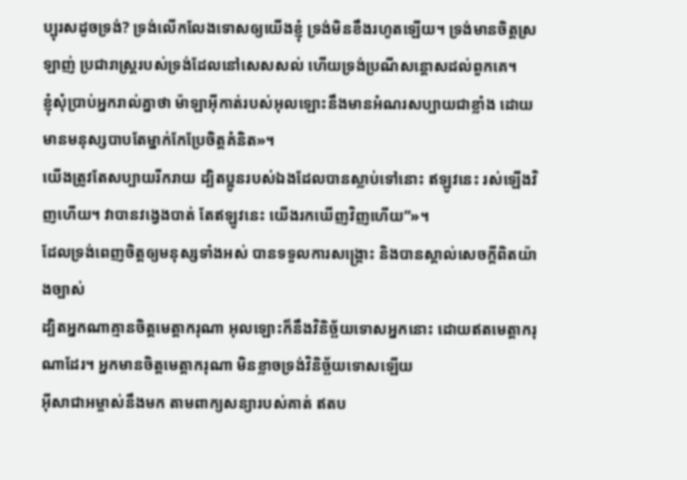ប្បុរសដូចទ្រង់? ទ្រង់លើកលែងទោសឲ្យយើងខ្ញុំ ទ្រង់មិនខឹងរហូតឡើយ។ ទ្រង់មានចិត្តស្រឡាញ់ ប្រជារាស្ត្ររបស់ទ្រង់ដែលនៅសេសសល់ ហើយទ្រង់ប្រណីសន្ដោសដល់ពួកគេ។
ខ្ញុំសុំប្រាប់អ្នករាល់គ្នាថា ម៉ាឡាអ៊ីកាត់របស់អុលឡោះនឹងមានអំណរសប្បាយជាខ្លាំង ដោយមានមនុស្សបាបតែម្នាក់កែប្រែចិត្ដគំនិត»។
យើងត្រូវតែសប្បាយរីករាយ ដ្បិតប្អូនរបស់ឯងដែលបានស្លាប់ទៅនោះ ឥឡូវនេះ រស់ឡើងវិញហើយ។ វាបានវង្វេងបាត់ តែឥឡូវនេះ យើងរកឃើញវិញហើយ”»។
ដែលទ្រង់ពេញចិត្តឲ្យមនុស្សទាំងអស់ បានទទួលការសង្គ្រោះ និងបានស្គាល់សេចក្ដីពិតយ៉ាងច្បាស់
ដ្បិតអ្នកណាគ្មានចិត្ដមេត្ដាករុណា អុលឡោះក៏នឹងវិនិច្ឆ័យទោសអ្នកនោះ ដោយឥតមេត្ដាករុណាដែរ។ អ្នកមានចិត្ដមេត្ដាករុណា មិនខ្លាចទ្រង់វិនិច្ឆ័យទោសឡើយ
អ៊ីសាជាអម្ចាស់នឹងមក តាមពាក្យសន្យារបស់គាត់ ឥតប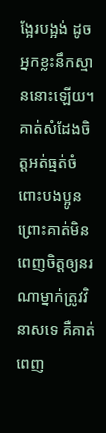ង្អែរបង្អង់ ដូចអ្នកខ្លះនឹកស្មាននោះឡើយ។ គាត់សំដែងចិត្តអត់ធ្មត់ចំពោះបងប្អូន ព្រោះគាត់មិនពេញចិត្តឲ្យនរណាម្នាក់ត្រូវវិនាសទេ គឺគាត់ពេញ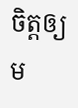ចិត្តឲ្យម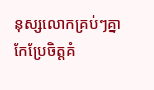នុស្សលោកគ្រប់ៗគ្នាកែប្រែចិត្ដគំ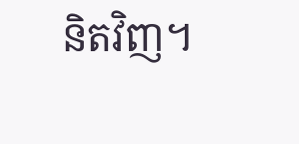និតវិញ។